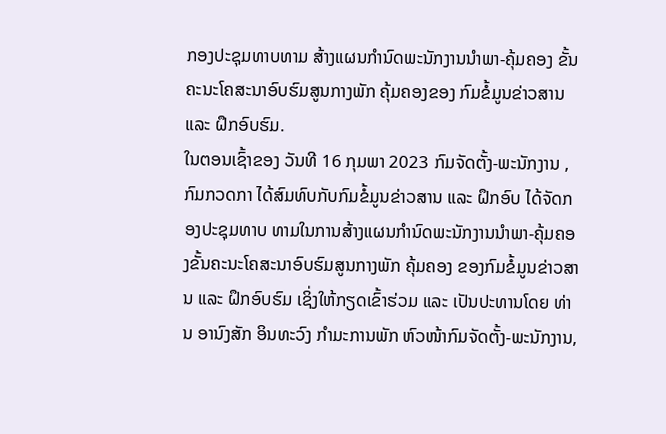ກອງປະຊຸມທາບທາມ ສ້າງແຜນກໍານົດພະນັກງານນໍາພາ-ຄຸ້ມຄອງ ຂັ້ນຄະນະໂຄສະນາອົບຮົມສູນກາງພັກ ຄຸ້ມຄອງຂອງ ກົມຂໍ້ມູນຂ່າວສານ ແລະ ຝຶກອົບຮົມ.
ໃນຕອນເຊົ້າຂອງ ວັນທີ 16 ກຸມພາ 2023 ກົມຈັດຕັ້ງ-ພະນັກງານ , ກົມກວດກາ ໄດ້ສົມທົບກັບກົມຂໍ້ມູນຂ່າວສານ ແລະ ຝຶກອົບ ໄດ້ຈັດກອງປະຊຸມທາບ ທາມໃນການສ້າງແຜນກໍານົດພະນັກງານນໍາພາ-ຄຸ້ມຄອງຂັ້ນຄະນະໂຄສະນາອົບຮົມສູນກາງພັກ ຄຸ້ມຄອງ ຂອງກົມຂໍ້ມູນຂ່າວສານ ແລະ ຝຶກອົບຮົມ ເຊິ່ງໃຫ້ກຽດເຂົ້າຮ່ວມ ແລະ ເປັນປະທານໂດຍ ທ່ານ ອານົງສັກ ອິນທະວົງ ກໍາມະການພັກ ຫົວໜ້າກົມຈັດຕັ້ງ-ພະນັກງານ,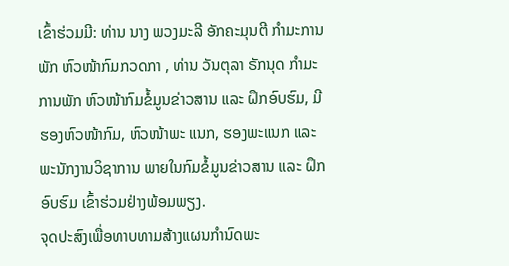ເຂົ້າຮ່ວມມີ: ທ່ານ ນາງ ພວງມະລີ ອັກຄະມຸນຕີ ກໍາມະການພັກ ຫົວໜ້າກົມກວດກາ , ທ່ານ ວັນຕຸລາ ຣັກນຸດ ກໍາມະການພັກ ຫົວໜ້າກົມຂໍ້ມູນຂ່າວສານ ແລະ ຝຶກອົບຮົມ, ມີຮອງຫົວໜ້າກົມ, ຫົວໜ້າພະ ແນກ, ຮອງພະແນກ ແລະ ພະນັກງານວິຊາການ ພາຍໃນກົມຂໍ້ມູນຂ່າວສານ ແລະ ຝຶກອົບຮົມ ເຂົ້າຮ່ວມຢ່າງພ້ອມພຽງ.
ຈຸດປະສົງເພື່ອທາບທາມສ້າງແຜນກໍານົດພະ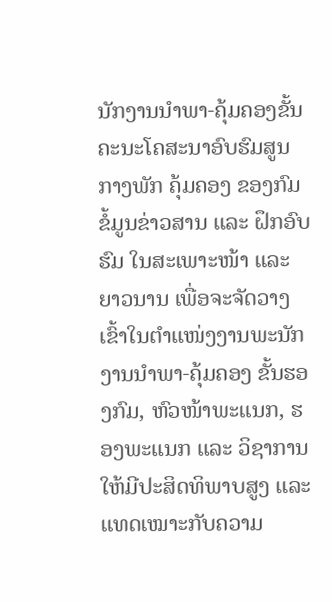ນັກງານນໍາພາ-ຄຸ້ມຄອງຂັ້ນຄະນະໂຄສະນາອົບຮົມສູນກາງພັກ ຄຸ້ມຄອງ ຂອງກົມຂໍ້ມູນຂ່າວສານ ແລະ ຝຶກອົບຮົມ ໃນສະເພາະໜ້າ ແລະ ຍາວນານ ເພື່ອຈະຈັດວາງເຂົ້າໃນຕໍາແໜ່ງງານພະນັກງານນໍາພາ-ຄຸ້ມຄອງ ຂັ້ນຮອງກົມ, ຫົວໜ້າພະແນກ, ຮອງພະແນກ ແລະ ວິຊາການ ໃຫ້ມີປະສິດທິພາບສູງ ແລະ ແທດເໝາະກັບຄວາມ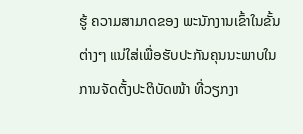ຮູ້ ຄວາມສາມາດຂອງ ພະນັກງານເຂົ້າໃນຂັ້ນຕ່າງໆ ແນ່ໃສ່ເພື່ອຮັບປະກັນຄຸນນະພາບໃນການຈັດຕັ້ງປະຕິບັດໜ້າ ທີ່ວຽກງາ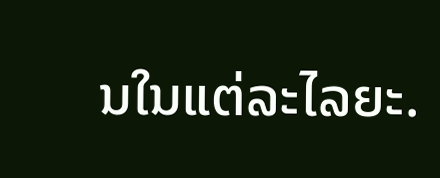ນໃນແຕ່ລະໄລຍະ.